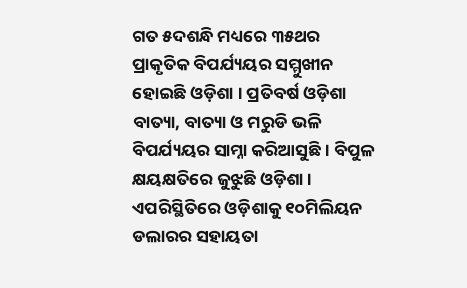ଗତ ୫ଦଶନ୍ଧି ମଧ୍ୟରେ ୩୫ଥର ପ୍ରାକୃତିକ ବିପର୍ଯ୍ୟୟର ସମ୍ମୁଖୀନ ହୋଇଛି ଓଡ଼ିଶା । ପ୍ରତିବର୍ଷ ଓଡ଼ିଶା ବାତ୍ୟା, ବାତ୍ୟା ଓ ମରୁଡି ଭଳି ବିପର୍ଯ୍ୟୟର ସାମ୍ନା କରିଆସୁଛି । ବିପୁଳ କ୍ଷୟକ୍ଷତିରେ ଜୁଝୁଛି ଓଡ଼ିଶା । ଏପରିସ୍ଥିତିରେ ଓଡ଼ିଶାକୁ ୧୦ମିଲିୟନ ଡଲାରର ସହାୟତା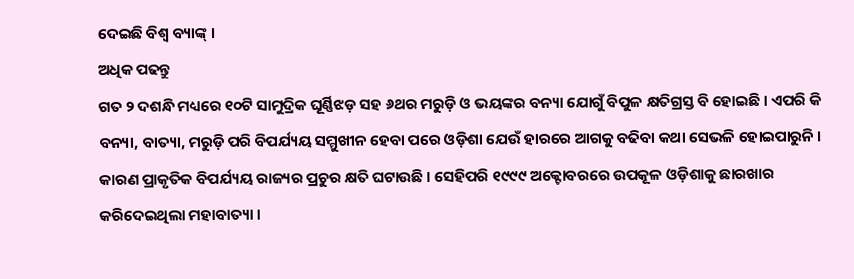ଦେଇଛି ବିଶ୍ୱ ବ୍ୟାଙ୍କ୍ ।
ଅଧିକ ପଢନ୍ତୁ
ଗତ ୨ ଦଶନ୍ଧି ମଧ୍ୟରେ ୧୦ଟି ସାମୁଦ୍ରିକ ଘୂର୍ଣ୍ଣିଝଡ଼ ସହ ୬ଥର ମରୁଡ଼ି ଓ ଭୟଙ୍କର ବନ୍ୟା ଯୋଗୁଁ ବିପୁଳ କ୍ଷତିଗ୍ରସ୍ତ ବି ହୋଇଛି । ଏପରି କି ବନ୍ୟା, ବାତ୍ୟା, ମରୁଡ଼ି ପରି ବିପର୍ଯ୍ୟୟ ସମ୍ମୁଖୀନ ହେବା ପରେ ଓଡ଼ିଶା ଯେଉଁ ହାରରେ ଆଗକୁ ବଢିବା କଥା ସେଭଳି ହୋଇପାରୁନି । କାରଣ ପ୍ରାକୃତିକ ବିପର୍ଯ୍ୟୟ ରାଜ୍ୟର ପ୍ରଚୁର କ୍ଷତି ଘଟାଉଛି । ସେହିପରି ୧୯୯୯ ଅକ୍ଟୋବରରେ ଉପକୂଳ ଓଡ଼ିଶାକୁ ଛାରଖାର କରିଦେଇଥିଲା ମହାବାତ୍ୟା ।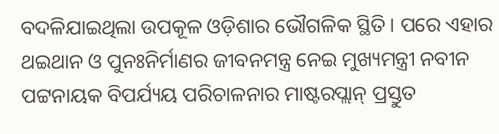ବଦଳିଯାଇଥିଲା ଉପକୂଳ ଓଡ଼ିଶାର ଭୌଗଳିକ ସ୍ଥିତି । ପରେ ଏହାର ଥଇଥାନ ଓ ପୁନଃନିର୍ମାଣର ଜୀବନମନ୍ତ୍ର ନେଇ ମୁଖ୍ୟମନ୍ତ୍ରୀ ନବୀନ ପଟ୍ଟନାୟକ ବିପର୍ଯ୍ୟୟ ପରିଚାଳନାର ମାଷ୍ଟରପ୍ଲାନ୍ ପ୍ରସ୍ତୁତ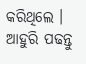କରିଥିଲେ ।
ଆହୁରି ପଢନ୍ତୁ